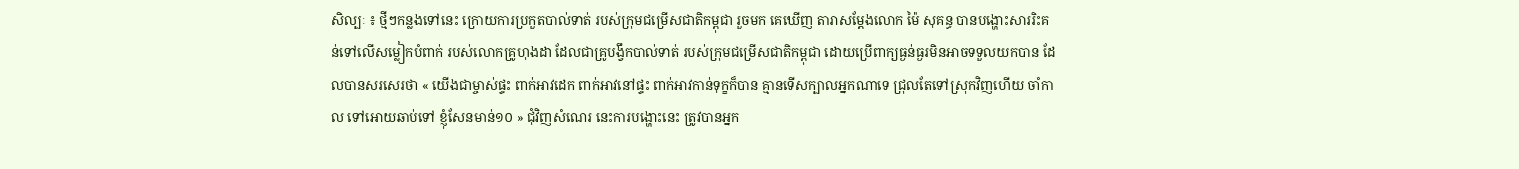សិល្បៈ ៖ ថ្មីៗកន្លងទៅនេះ ក្រោយការប្រកួតបាល់ទាត់ របស់ក្រុមជម្រើសជាតិកម្ពុជា រួចមក គេឃើញ តារាសម្តែងលោក ម៉ៃ សុគន្ធ បានបង្ហោះសាររិះគន់ទៅលើសម្លៀកបំពាក់ របស់លោកគ្រូហុងដា ដែលជាគ្រូបង្វឹកបាល់ទាត់ របស់ក្រុមជម្រើសជាតិកម្ពុជា ដោយប្រើពាក្យធ្ងន់ធ្ងរមិនអាចទទួលយកបាន ដែលបានសរសេរថា « យើងជាម្ចាស់ផ្ទះ ពាក់អាវដេក ពាក់អាវនៅផ្ទះ ពាក់អាវកាន់ទុក្ខក៏បាន គ្មានទើសក្បាលអ្នកណាទេ ជ្រុលតែទៅស្រុកវិញហើយ ចាំកាល ទៅអោយឆាប់ទៅ ខ្ញុំសែនមាន់១០ » ជុំវិញសំណេរ នេះការបង្ហោះនេះ ត្រូវបានអ្នក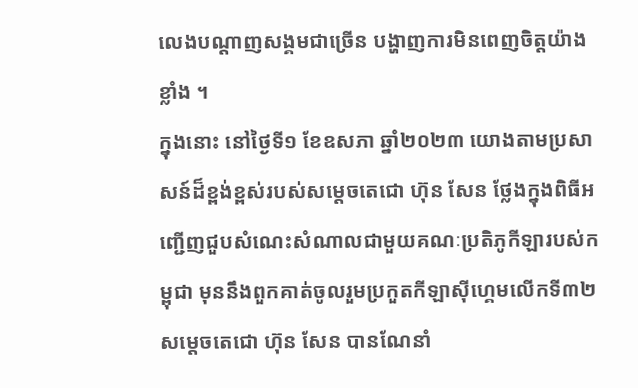លេងបណ្តាញសង្គមជាច្រើន បង្ហាញការមិនពេញចិត្តយ៉ាងខ្លាំង ។
ក្នុងនោះ នៅថ្ងៃទី១ ខែឧសភា ឆ្នាំ២០២៣ យោងតាមប្រសាសន៍ដ៏ខ្ពង់ខ្ពស់របស់សម្តេចតេជោ ហ៊ុន សែន ថ្លែងក្នុងពិធីអញ្ជើញជួបសំណេះសំណាលជាមួយគណៈប្រតិភូកីឡារបស់កម្ពុជា មុននឹងពួកគាត់ចូលរួមប្រកួតកីឡាស៊ីហ្គេមលើកទី៣២ សម្តេចតេជោ ហ៊ុន សែន បានណែនាំ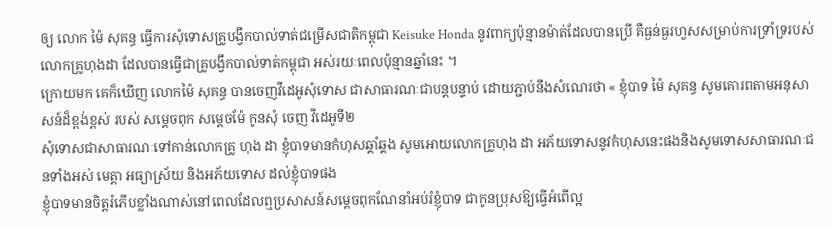ឲ្យ លោក ម៉ៃ សុគន្ធ ធ្វើការសុំទោសគ្រូបង្វឹកបាល់ទាត់ជម្រើសជាតិកម្ពុជា Keisuke Honda នូវពាក្យប៉ុន្មានម៉ាត់ដែលបានប្រើ គឺធ្ងន់ធ្ងរហួសសម្រាប់ការទ្រាំទ្ររបស់ លោកគ្រូហុងដា ដែលបានធ្វើជាគ្រូបង្វឹកបាល់ទាត់កម្ពុជា អស់រយៈពេលប៉ុន្មានឆ្នាំនេះ ។
ក្រោយមក គេក៏ឃើញ លោកម៉ៃ សុគន្ធ បានចេញវីដេអូសុំទោស ជាសាធារណៈជាបន្តបន្ទាប់ ដោយភ្ជាប់នឹងសំណេរថា « ខ្ញុំបាទ ម៉ៃ សុគន្ធ សូមគោរពតាមអនុសាសន៍ដ៏ខ្ពង់ខ្ពស់ របស់ សម្តេចពុក សម្តេចម៉ែ កូនសុំ ចេញ វីដេអូទី២
សុំទោសជាសាធារណៈទៅកាន់លោកគ្រូ ហុង ដា ខ្ញុំបាទមានកំហុសឆ្គាំឆ្គង សូមអោយលោកគ្រូហុង ដា អភ័យទោសនូវកំហុសនេះផងនិងសូមទោសសាធារណៈជនទាំងអស់ មេត្តា អធ្យាស្រ័យ និងអភ័យទោស ដល់ខ្ញុំបាទផង
ខ្ញុំបាទមានចិត្តរំភើបខ្លាំងណាស់នៅពេលដែលឮប្រសាសន៍សម្ដេចពុកណែនាំអប់រំខ្ញុំបាទ ជាកូនប្រុសឱ្យធ្វើអំពើល្អ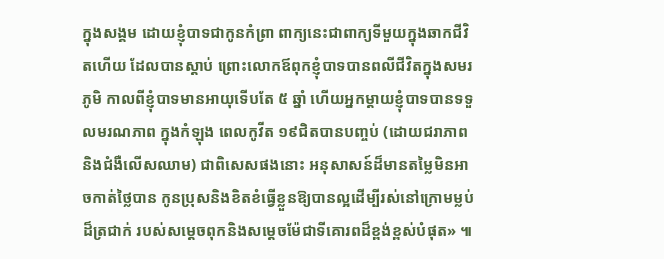ក្នុងសង្គម ដោយខ្ញុំបាទជាកូនកំព្រា ពាក្យនេះជាពាក្យទីមួយក្នុងឆាកជីវិតហើយ ដែលបានស្តាប់ ព្រោះលោកឪពុកខ្ញុំបាទបានពលីជីវិតក្នុងសមរភូមិ កាលពីខ្ញុំបាទមានអាយុទើបតែ ៥ ឆ្នាំ ហើយអ្នកម្ដាយខ្ញុំបាទបានទទួលមរណភាព ក្នុងកំឡុង ពេលកូវីត ១៩ជិតបានបញ្ចប់ (ដោយជរាភាពនិងជំងឺលើសឈាម) ជាពិសេសផងនោះ អនុសាសន៍ដ៏មានតម្លៃមិនអាចកាត់ថ្លៃបាន កូនប្រុសនិងខិតខំធ្វើខ្លួនឱ្យបានល្អដើម្បីរស់នៅក្រោមម្លប់ដ៏ត្រជាក់ របស់សម្ដេចពុកនិងសម្ដេចម៉ែជាទីគោរពដ៏ខ្ពង់ខ្ពស់បំផុត» ៕